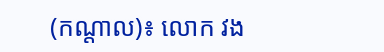(កណ្តាល)៖ លោក វង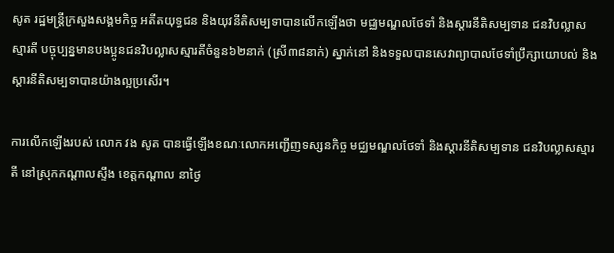សូត រដ្ឋមន្រ្តីក្រសួងសង្គមកិច្ច អតីតយុទ្ធជន និងយុវនីតិសម្បទាបានលើកឡើងថា មជ្ឈមណ្ឌលថែទាំ និងស្ដារនីតិសម្បទាន ជនវិបល្លាសស្មារតី បច្ចុប្បន្នមានបងប្អូនជនវិបល្លាសស្មារតីចំនួន៦២នាក់ (ស្រី៣៨នាក់) ស្នាក់នៅ និងទទួលបានសេវាព្យាបាលថែទាំប្រឹក្សាយោបល់ និងស្តារនីតិសម្បទាបានយ៉ាងល្អប្រសើរ។

ការលើកឡើងរបស់ លោក វង សូត បានធ្វើឡើងខណៈលោកអញ្ជើញទស្សនកិច្ច មជ្ឈមណ្ឌលថែទាំ និងស្ដារនីតិសម្បទាន ជនវិបល្លាសស្មារតី នៅស្រុកកណ្ដាលស្ទឹង ខេត្តកណ្ដាល នាថ្ងៃ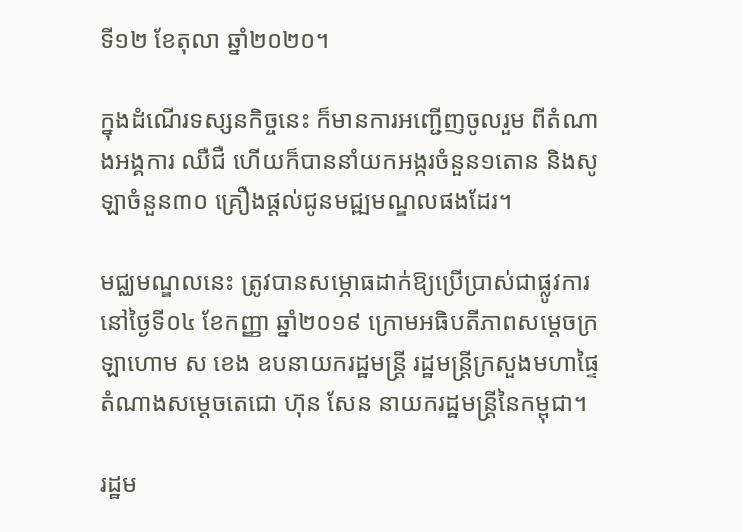ទី១២ ខែតុលា ឆ្នាំ២០២០។

ក្នុងដំណើរទស្សនកិច្ចនេះ ក៏មានការអញ្ជើញចូលរួម ពីតំណាងអង្គការ ឈឺជឺ ហើយក៏បាននាំយកអង្ករចំនួន១តោន និងសូឡាចំនួន៣០ គ្រឿងផ្តល់ជូនមជ្ឍមណ្ឌលផងដែរ។

មជ្ឈមណ្ឌលនេះ ត្រូវបានសម្ភោធដាក់ឱ្យប្រើប្រាស់ជាផ្លូវការ នៅថ្ងៃទី០៤ ខែកញ្ញា ឆ្នាំ២០១៩ ក្រោមអធិបតីភាពសម្ដេចក្រឡាហោម ស ខេង ឧបនាយករដ្ឋមន្ដ្រី រដ្ឋមន្ដ្រីក្រសួងមហាផ្ទៃ តំណាងសម្ដេចតេជោ ហ៊ុន សែន នាយករដ្ឋមន្ដ្រីនៃកម្ពុជា។

រដ្ឋម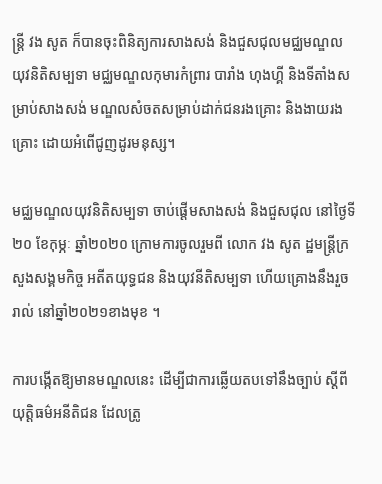ន្រ្តី វង សូត ក៏បានចុះពិនិត្យការសាងសង់ និងជួសជុលមជ្ឈមណ្ឌលយុវនិតិសម្បទា មជ្ឈមណ្ឌលកុមារកំព្រារ បារាំង ហុងហ្គី និងទីតាំងសម្រាប់សាងសង់ មណ្ឌលសំចតសម្រាប់ដាក់ជនរងគ្រោះ និងងាយរងគ្រោះ ដោយអំពើជូញដូរមនុស្ស។

មជ្ឈមណ្ឌលយុវនិតិសម្បទា ចាប់ផ្តើមសាងសង់ និងជួសជុល នៅថ្ងៃទី២០ ខែកុម្ភៈ ឆ្នាំ២០២០ ក្រោមការចូលរួមពី លោក វង សូត ដ្ឋមន្រ្តីក្រសួងសង្គមកិច្ច អតីតយុទ្ធជន និងយុវនីតិសម្បទា ហើយគ្រោងនឹងរួចរាល់ នៅឆ្នាំ២០២១ខាងមុខ ។

ការបង្កើតឱ្យមានមណ្ឌលនេះ ដើម្បីជាការឆ្លើយតបទៅនឹងច្បាប់ ស្តីពីយុត្តិធម៌អនីតិជន ដែលត្រូ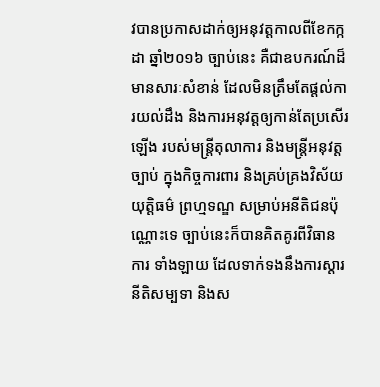វបានប្រកាសដាក់ឲ្យអនុវត្តកាលពីខែកក្កដា ឆ្នាំ២០១៦ ច្បាប់នេះ គឺជាឧបករណ៍ដ៏មានសារៈសំខាន់ ដែលមិនត្រឹមតែផ្តល់ការយល់ដឹង និងការអនុវត្តឲ្យកាន់តែប្រសើរឡើង របស់មន្រ្តីតុលាការ និងមន្រ្តីអនុវត្តច្បាប់ ក្នុងកិច្ចការពារ និងគ្រប់គ្រងវិស័យយុត្តិធម៌ ព្រហ្មទណ្ឌ សម្រាប់អនីតិជនប៉ុណ្ណោះទេ ច្បាប់នេះក៏បានគិតគូរពីវិធានការ ទាំងឡាយ ដែលទាក់ទងនឹងការស្តារនីតិសម្បទា និងស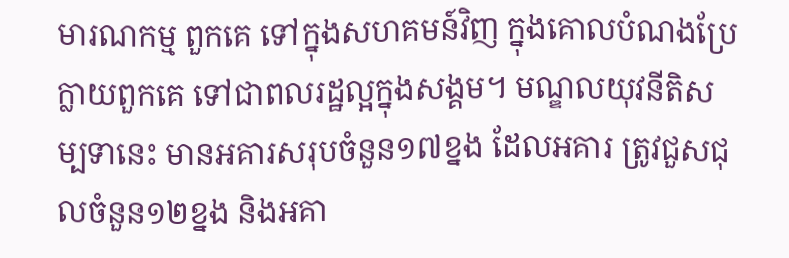មារណកម្ម ពួកគេ ទៅក្នុងសហគមន៍វិញ ក្នុងគោលបំណងប្រែក្លាយពួកគេ ទៅជាពលរដ្ឋល្អក្នុងសង្គម។ មណ្ឌលយុវនីតិសម្បទានេះ មានអគារសរុបចំនួន១៧ខ្នង ដែលអគារ ត្រូវជួសជុលចំនួន១២ខ្នង និងអគា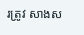រត្រូវ សាងស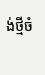ង់ថ្មីចំ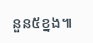នួន៥ខ្នង៕